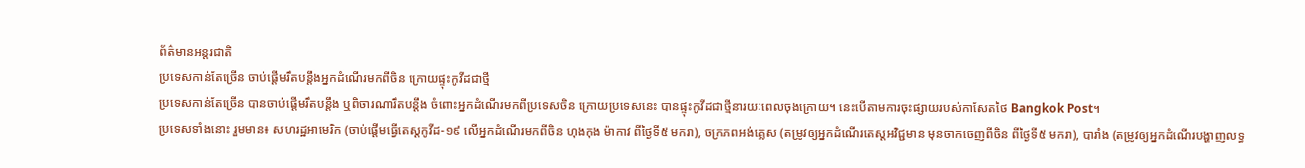ព័ត៌មានអន្ដរជាតិ
ប្រទេសកាន់តែច្រើន ចាប់ផ្ដើមរឹតបន្តឹងអ្នកដំណើរមកពីចិន ក្រោយផ្ទុះកូវីដជាថ្មី
ប្រទេសកាន់តែច្រើន បានចាប់ផ្ដើមរឹតបន្ដឹង ឬពិចារណារឹតបន្តឹង ចំពោះអ្នកដំណើរមកពីប្រទេសចិន ក្រោយប្រទេសនេះ បានផ្ទុះកូវីដជាថ្មីនារយៈពេលចុងក្រោយ។ នេះបើតាមការចុះផ្សាយរបស់កាសែតថៃ Bangkok Post។
ប្រទេសទាំងនោះ រួមមាន៖ សហរដ្ឋអាមេរិក (ចាប់ផ្ដើមធ្វើតេស្តកូវីដ-១៩ លើអ្នកដំណើរមកពីចិន ហុងកុង ម៉ាកាវ ពីថ្ងៃទី៥ មករា), ចក្រភពអង់គ្លេស (តម្រូវឲ្យអ្នកដំណើរតេស្ដអវិជ្ជមាន មុនចាកចេញពីចិន ពីថ្ងៃទី៥ មករា), បារាំង (តម្រូវឲ្យអ្នកដំណើរបង្ហាញលទ្ធ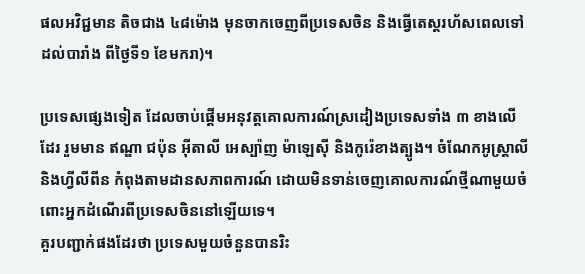ផលអវិជ្ជមាន តិចជាង ៤៨ម៉ោង មុនចាកចេញពីប្រទេសចិន និងធ្វើតេស្តរហ័សពេលទៅដល់បារាំង ពីថ្ងៃទី១ ខែមករា)។

ប្រទេសផ្សេងទៀត ដែលចាប់ផ្ដើមអនុវត្តគោលការណ៍ស្រដៀងប្រទេសទាំង ៣ ខាងលើដែរ រួមមាន ឥណ្ឌា ជប៉ុន អ៊ីតាលី អេស្ប៉ាញ ម៉ាឡេស៊ី និងកូរ៉េខាងត្បូង។ ចំណែកអូស្រ្ដាលី និងហ្វីលីពីន កំពុងតាមដានសភាពការណ៍ ដោយមិនទាន់ចេញគោលការណ៍ថ្មីណាមួយចំពោះអ្នកដំណើរពីប្រទេសចិននៅឡើយទេ។
គួរបញ្ជាក់ផងដែរថា ប្រទេសមួយចំនួនបានរិះ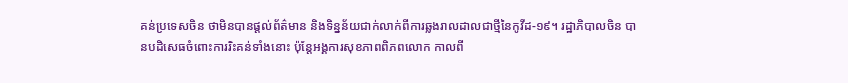គន់ប្រទេសចិន ថាមិនបានផ្ដល់ព័ត៌មាន និងទិន្នន័យជាក់លាក់ពីការឆ្លងរាលដាលជាថ្មីនៃកូវីដ-១៩។ រដ្ឋាភិបាលចិន បានបដិសេធចំពោះការរិះគន់ទាំងនោះ ប៉ុន្តែអង្គការសុខភាពពិភពលោក កាលពី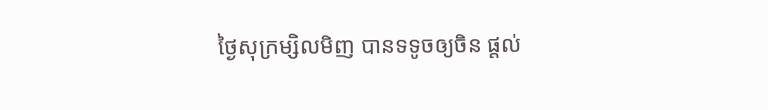ថ្ងៃសុក្រម្សិលមិញ បានទទូចឲ្យចិន ផ្ដល់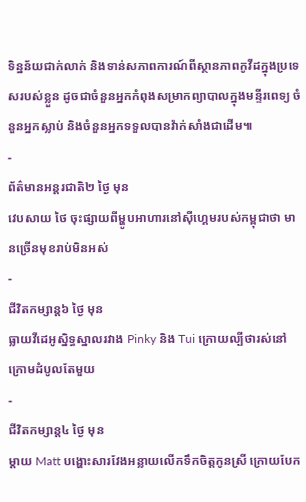ទិន្នន័យជាក់លាក់ និងទាន់សភាពការណ៍ពីស្ថានភាពកូវីដក្នុងប្រទេសរបស់ខ្លួន ដូចជាចំនួនអ្នកកំពុងសម្រាកព្យាបាលក្នុងមន្ទីរពេទ្យ ចំនួនអ្នកស្លាប់ និងចំនួនអ្នកទទួលបានវ៉ាក់សាំងជាដើម៕
-
ព័ត៌មានអន្ដរជាតិ២ ថ្ងៃ មុន
វេបសាយ ថៃ ចុះផ្សាយពីម្ហូបអាហារនៅស៊ីហ្គេមរបស់កម្ពុជាថា មានច្រើនមុខរាប់មិនអស់
-
ជីវិតកម្សាន្ដ៦ ថ្ងៃ មុន
ធ្លាយវីដេអូស្និទ្ធស្នាលរវាង Pinky និង Tui ក្រោយល្បីថារស់នៅក្រោមដំបូលតែមួយ
-
ជីវិតកម្សាន្ដ៤ ថ្ងៃ មុន
ម្ដាយ Matt បង្ហោះសារវែងអន្លាយលើកទឹកចិត្តកូនស្រី ក្រោយបែក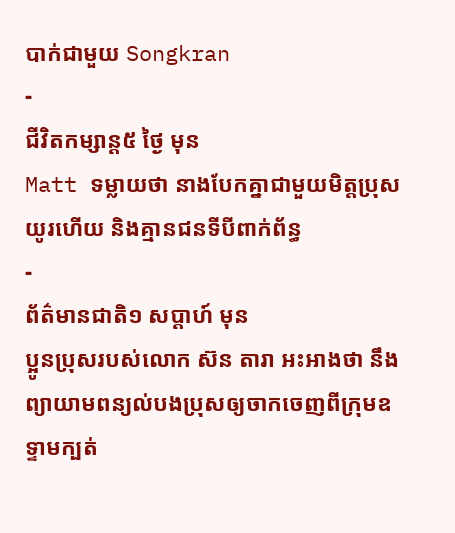បាក់ជាមួយ Songkran
-
ជីវិតកម្សាន្ដ៥ ថ្ងៃ មុន
Matt ទម្លាយថា នាងបែកគ្នាជាមួយមិត្តប្រុសយូរហើយ និងគ្មានជនទីបីពាក់ព័ន្ធ
-
ព័ត៌មានជាតិ១ សប្តាហ៍ មុន
ប្អូនប្រុសរបស់លោក ស៊ន តារា អះអាងថា នឹងព្យាយាមពន្យល់បងប្រុសឲ្យចាកចេញពីក្រុមឧទ្ទាមក្បត់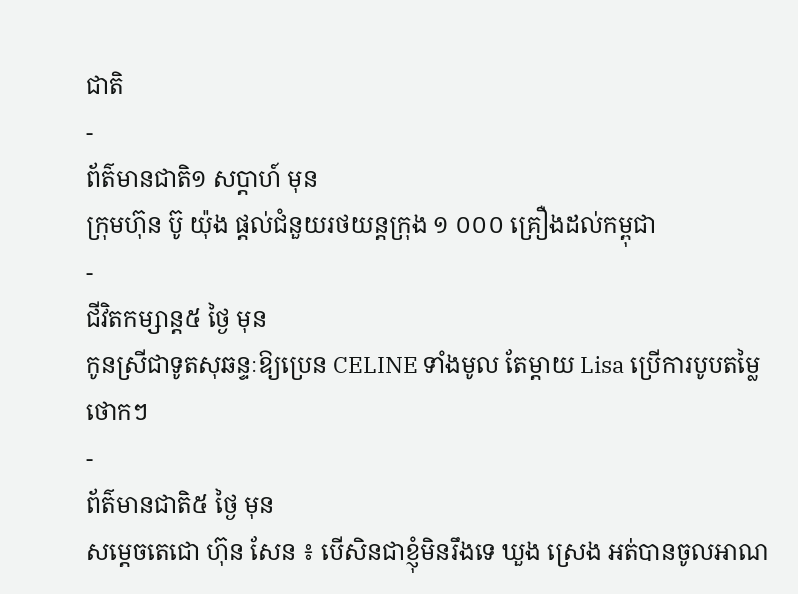ជាតិ
-
ព័ត៌មានជាតិ១ សប្តាហ៍ មុន
ក្រុមហ៊ុន ប៊ូ យ៉ុង ផ្ដល់ជំនួយរថយន្តក្រុង ១ ០០០ គ្រឿងដល់កម្ពុជា
-
ជីវិតកម្សាន្ដ៥ ថ្ងៃ មុន
កូនស្រីជាទូតសុឆន្ទៈឱ្យប្រេន CELINE ទាំងមូល តែម្ដាយ Lisa ប្រើការបូបតម្លៃថោកៗ
-
ព័ត៌មានជាតិ៥ ថ្ងៃ មុន
សម្ដេចតេជោ ហ៊ុន សែន ៖ បើសិនជាខ្ញុំមិនរឹងទេ ឃួង ស្រេង អត់បានចូលអាណ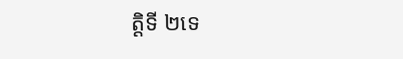ត្តិទី ២ទេ